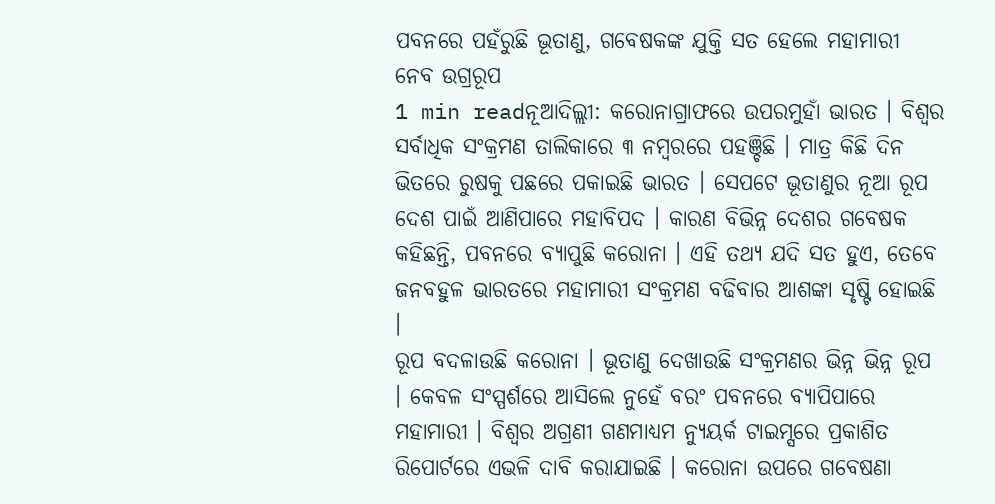ପବନରେ ପହଁରୁଛି ଭୂତାଣୁ, ଗବେଷକଙ୍କ ଯୁକ୍ତି ସତ ହେଲେ ମହାମାରୀ ନେବ ଉଗ୍ରରୂପ
1 min readନୂଆଦିଲ୍ଲୀ: କରୋନାଗ୍ରାଫରେ ଉପରମୁହାଁ ଭାରତ । ବିଶ୍ୱର ସର୍ବାଧିକ ସଂକ୍ରମଣ ତାଲିକାରେ ୩ ନମ୍ବରରେ ପହଞ୍ଚିଛି । ମାତ୍ର କିଛି ଦିନ ଭିତରେ ରୁଷକୁ ପଛରେ ପକାଇଛି ଭାରତ । ସେପଟେ ଭୂତାଣୁର ନୂଆ ରୂପ ଦେଶ ପାଇଁ ଆଣିପାରେ ମହାବିପଦ । କାରଣ ବିଭିନ୍ନ ଦେଶର ଗବେଷକ କହିଛନ୍ତି, ପବନରେ ବ୍ୟାପୁଛି କରୋନା । ଏହି ତଥ୍ୟ ଯଦି ସତ ହୁଏ, ତେବେ ଜନବହୁଳ ଭାରତରେ ମହାମାରୀ ସଂକ୍ରମଣ ବଢିବାର ଆଶଙ୍କା ସୃଷ୍ଟି ହୋଇଛି ।
ରୂପ ବଦଳାଉଛି କରୋନା । ଭୂତାଣୁ ଦେଖାଉଛି ସଂକ୍ରମଣର ଭିନ୍ନ ଭିନ୍ନ ରୂପ । କେବଳ ସଂସ୍ପର୍ଶରେ ଆସିଲେ ନୁହେଁ ବରଂ ପବନରେ ବ୍ୟାପିପାରେ ମହାମାରୀ । ବିଶ୍ୱର ଅଗ୍ରଣୀ ଗଣମାଧ୍ୟମ ନ୍ୟୁୟର୍କ ଟାଇମ୍ସରେ ପ୍ରକାଶିତ ରିପୋର୍ଟରେ ଏଭଳି ଦାବି କରାଯାଇଛି । କରୋନା ଉପରେ ଗବେଷଣା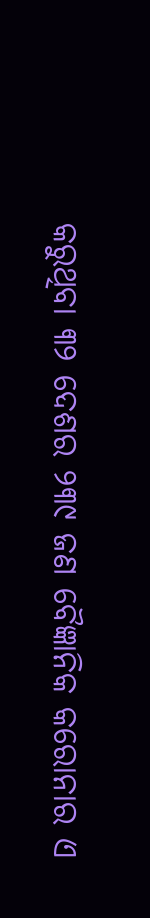କରୁଥିବା ୩୨ ଦେଶର ୨୩୯ ଜଣ ବୈଜ୍ଞାନିକ କରୋନାର ଏ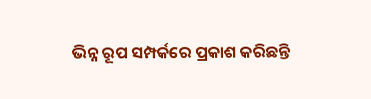ଭିନ୍ନ ରୂପ ସମ୍ପର୍କରେ ପ୍ରକାଶ କରିଛନ୍ତି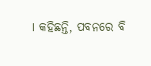। କହିଛନ୍ତି, ପବନରେ ବି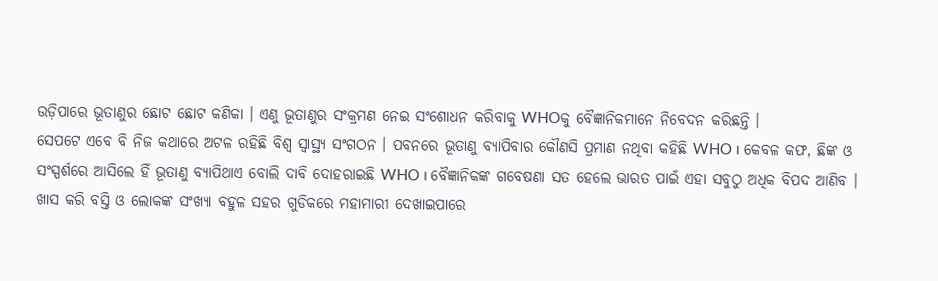ଉଡ଼ିପାରେ ଭୂତାଣୁର ଛୋଟ ଛୋଟ କଣିକା । ଏଣୁ ଭୂତାଣୁର ସଂକ୍ରମଣ ନେଇ ସଂଶୋଧନ କରିବାକୁ WHOକୁ ବୈଜ୍ଞାନିକମାନେ ନିବେଦନ କରିଛନ୍ତି ।
ସେପଟେ ଏବେ ବି ନିଜ କଥାରେ ଅଟଳ ରହିଛି ବିଶ୍ୱ ସ୍ୱାସ୍ଥ୍ୟ ସଂଗଠନ । ପବନରେ ଭୂତାଣୁ ବ୍ୟାପିବାର କୌଣସି ପ୍ରମାଣ ନଥିବା କହିଛି WHO । କେବଳ କଫ, ଛିଙ୍କ ଓ ସଂସ୍ପର୍ଶରେ ଆସିଲେ ହିଁ ଭୂତାଣୁ ବ୍ୟାପିଥାଏ ବୋଲି ଦାବି ଦୋହରାଇଛି WHO । ବୈଜ୍ଞାନିକଙ୍କ ଗବେଷଣା ସତ ହେଲେ ଭାରତ ପାଇଁ ଏହା ସବୁଠୁ ଅଧିକ ବିପଦ ଆଣିବ । ଖାସ କରି ବସ୍ତି ଓ ଲୋକଙ୍କ ସଂଖ୍ୟା ବହୁଳ ସହର ଗୁଡିକରେ ମହାମାରୀ ଦେଖାଇପାରେ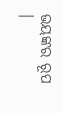ଭୟଙ୍କର ରୂପ ।